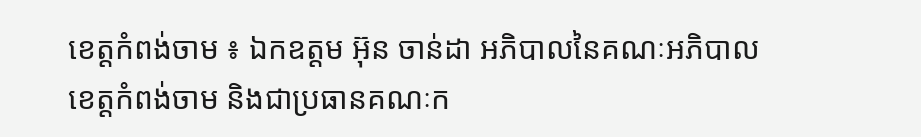ខេត្តកំពង់ចាម ៖ ឯកឧត្តម អ៊ុន ចាន់ដា អភិបាលនៃគណៈអភិបាលខេត្តកំពង់ចាម និងជាប្រធានគណៈក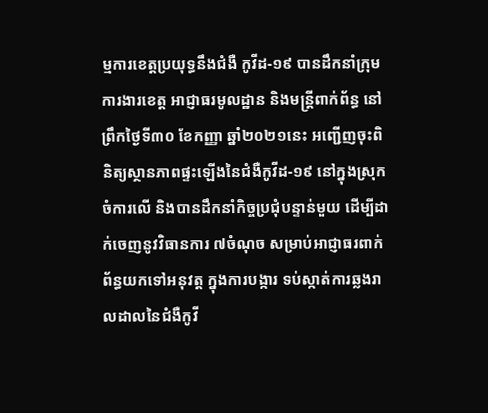ម្មការខេត្តប្រយុទ្ធនឹងជំងឺ កូវីដ-១៩ បានដឹកនាំក្រុមការងារខេត្ត អាជ្ញាធរមូលដ្ឋាន និងមន្ត្រីពាក់ព័ន្ធ នៅព្រឹកថ្ងៃទី៣០ ខែកញ្ញា ឆ្នាំ២០២១នេះ អញ្ជើញចុះពិនិត្យស្ថានភាពផ្ទះឡើងនៃជំងឺកូវីដ-១៩ នៅក្នុងស្រុកចំការលើ និងបានដឹកនាំកិច្ចប្រជុំបន្ទាន់មួយ ដើម្បីដាក់ចេញនូវវិធានការ ៧ចំណុច សម្រាប់អាជ្ញាធរពាក់ព័ន្ធយកទៅអនុវត្ត ក្នុងការបង្ការ ទប់ស្កាត់ការឆ្លងរាលដាលនៃជំងឺកូវី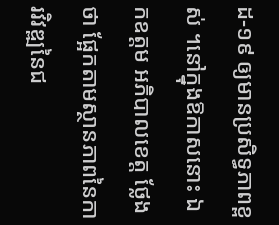ដ-១៩ ឲ្យមានប្រសិទ្ធភាពខ្ពស់ ។នៅក្នុងឱកាសនោះ ឯកឧត្ដម អភិបាលខេត្ត ថ្លែងថា ផ្អែកតាមស្ថានភាពនៃការវិវឌ្ឍនៃជ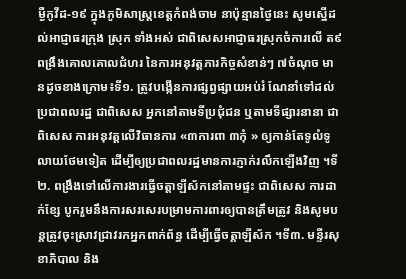ម្ងឺកូវីដ-១៩ ក្នុងភូមិសាស្ត្រខេត្តកំពង់ចាម នាប៉ុន្មានថ្ងៃនេះ សូមស្នើដល់អាជ្ញាធរក្រុង ស្រុក ទាំងអស់ ជាពិសេសអាជ្ញាធរស្រុកចំការលើ ត៩ពង្រឹងគោលគោលជំហរ នៃការអនុវត្តភារកិច្ចសំខាន់ៗ ៧ចំណុច មានដូចខាងក្រោម៖ទី១. ត្រូវបង្កើនការផ្សព្វផ្សាយអប់រំ ណែនាំទៅដល់ប្រជាពលរដ្ឋ ជាពិសេស អ្នកនៅតាមទីប្រជុំជន ឬតាមទីផ្សារនានា ជាពិសេស ការអនុវត្តលើវិធានការ «៣ការពា ៣កុំ » ឲ្យកាន់តែទូលំទូលាយថែមទៀត ដើម្បីឲ្យប្រជាពលរដ្ឋមានការភ្ញាក់រលឹកឡើងវិញ ។ទី២. ពង្រឹងទៅលើការងារធ្វើចត្តាឡីស័កនៅតាមផ្ទះ ជាពិសេស ការដាក់ខ្សែ បូករួមនឹងការសរសេរបម្រាមការពារឲ្យបានត្រឹមត្រូវ និងសូមបន្តត្រូវចុះស្រាវជ្រាវរកអ្នកពាក់ព័ន្ធ ដើម្បីធ្វើចត្តាឡីស័ក ។ទី៣. មន្ទីរសុខាភិបាល និង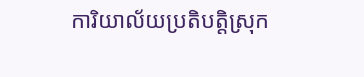ការិយាល័យប្រតិបត្តិស្រុក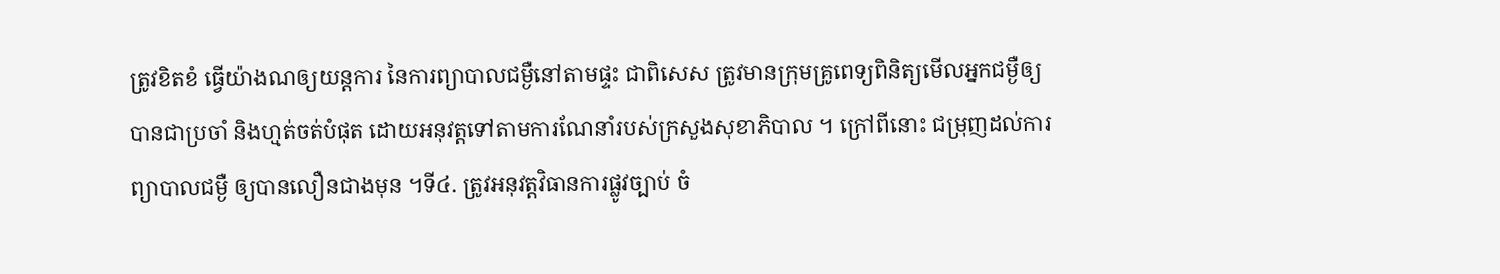ត្រូវខិតខំ ធ្វើយ៉ាងណឲ្យយន្តការ នៃការព្យាបាលជម្ងឺនៅតាមផ្ទះ ជាពិសេស ត្រូវមានក្រុមគ្រូពេទ្យពិនិត្យមើលអ្នកជម្ងឺឲ្យបានជាប្រចាំ និងហ្មត់ចត់បំផុត ដោយអនុវត្តទៅតាមការណែនាំរបស់ក្រសួងសុខាភិបាល ។ ក្រៅពីនោះ ជម្រុញដល់ការព្យាបាលជម្ងឺ ឲ្យបានលឿនជាងមុន ។ទី៤. ត្រូវអនុវត្តវិធានការផ្លូវច្បាប់ ចំ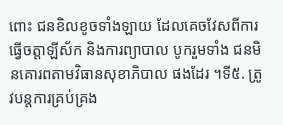ពោះ ជនខិលខូចទាំងឡាយ ដែលគេចវែសពីការធ្វើចត្តាឡីស័ក និងការព្យាបាល បូករួមទាំង ជនមិនគោរពតាមវិធានសុខាភិបាល ផងដែរ ។ទី៥. ត្រូវបន្តការគ្រប់គ្រង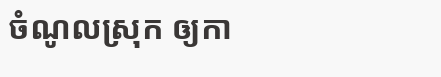ចំណូលស្រុក ឲ្យកា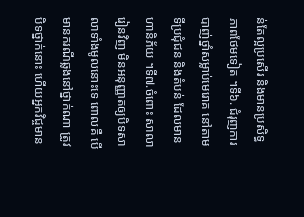ន់តែល្អប្រសើរ និងមានប្រសិទ្ធភាពថែមទៀត ។ទី៦. ជំរុញការបាញ់ថ្នាំសម្លាប់មេរោគ នៅតាមទីប្រជុំជន និងតំបន់ ដែលមានហានិភ័យ ។ទី៧.ចំពោះ សាលារៀនវិញ មិនអនុញ្ញាតឲ្យបិទសាលាទាំងមូលនោះទេ ពោលគឺ បើមានករណីឆ្លងនៅថ្នាក់ណា ត្រូវបិទថ្នាក់នោះ ហើយអ្នកវិជ្ចមាន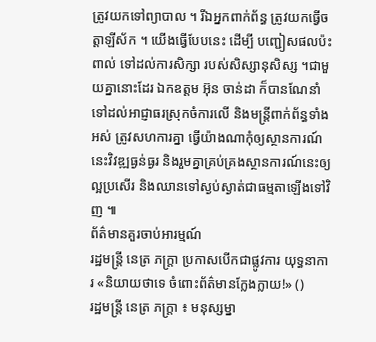ត្រូវយកទៅព្យាបាល ។ រីឯអ្នកពាក់ព័ន្ធ ត្រូវយកធ្វើចត្តាឡីស័ក ។ យើងធ្វើបែបនេះ ដើម្បី បញ្ជៀសផលប៉ះពាល់ ទៅដល់ការសិក្សា របស់សិស្សានុសិស្ស ។ជាមួយគ្នានោះដែរ ឯកឧត្ដម អ៊ុន ចាន់ដា ក៏បានណែនាំ ទៅដល់អាជ្ញាធរស្រុកចំការលើ និងមន្ត្រីពាក់ព័ន្ធទាំងអស់ ត្រូវសហការគ្នា ធ្វើយ៉ាងណាកុំឲ្យស្ថានការណ៍នេះវិវឌ្ឍធ្ងន់ធ្ងរ និងរួមគ្នាគ្រប់គ្រងស្ថានការណ៍នេះឲ្យល្អប្រសើរ និងឈានទៅស្ងប់ស្ងាត់ជាធម្មតាឡើងទៅវិញ ៕
ព័ត៌មានគួរចាប់អារម្មណ៍
រដ្ឋមន្ត្រី នេត្រ ភក្ត្រា ប្រកាសបើកជាផ្លូវការ យុទ្ធនាការ «និយាយថាទេ ចំពោះព័ត៌មានក្លែងក្លាយ!» ()
រដ្ឋមន្ត្រី នេត្រ ភក្ត្រា ៖ មនុស្សម្នា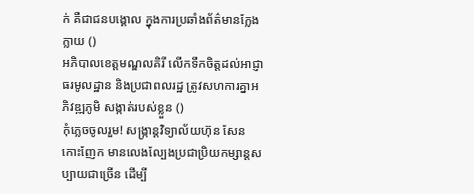ក់ គឺជាជនបង្គោល ក្នុងការប្រឆាំងព័ត៌មានក្លែងក្លាយ ()
អភិបាលខេត្តមណ្ឌលគិរី លើកទឹកចិត្តដល់អាជ្ញាធរមូលដ្ឋាន និងប្រជាពលរដ្ឋ ត្រូវសហការគ្នាអភិវឌ្ឍភូមិ សង្កាត់របស់ខ្លួន ()
កុំភ្លេចចូលរួម! សង្ក្រាន្តវិទ្យាល័យហ៊ុន សែន កោះញែក មានលេងល្បែងប្រជាប្រិយកម្សាន្តសប្បាយជាច្រើន ដើម្បី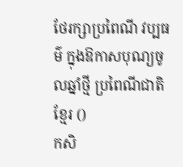ថែរក្សាប្រពៃណី វប្បធម៌ ក្នុងឱកាសបុណ្យចូលឆ្នាំថ្មី ប្រពៃណីជាតិខ្មែរ ()
កសិ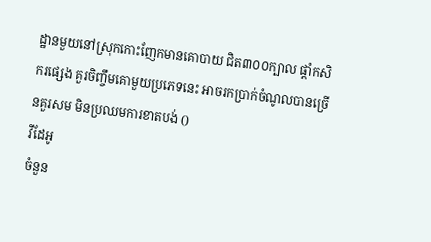ដ្ឋានមួយនៅស្រុកកោះញែកមានគោបាយ ជិត៣០០ក្បាល ផ្ដាំកសិករផ្សេង គួរចិញ្ចឹមគោមួយប្រភេទនេះ អាចរកប្រាក់ចំណូលបានច្រើនគួរសម មិនប្រឈមការខាតបង់ ()
វីដែអូ
ចំនួន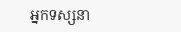អ្នកទស្សនា